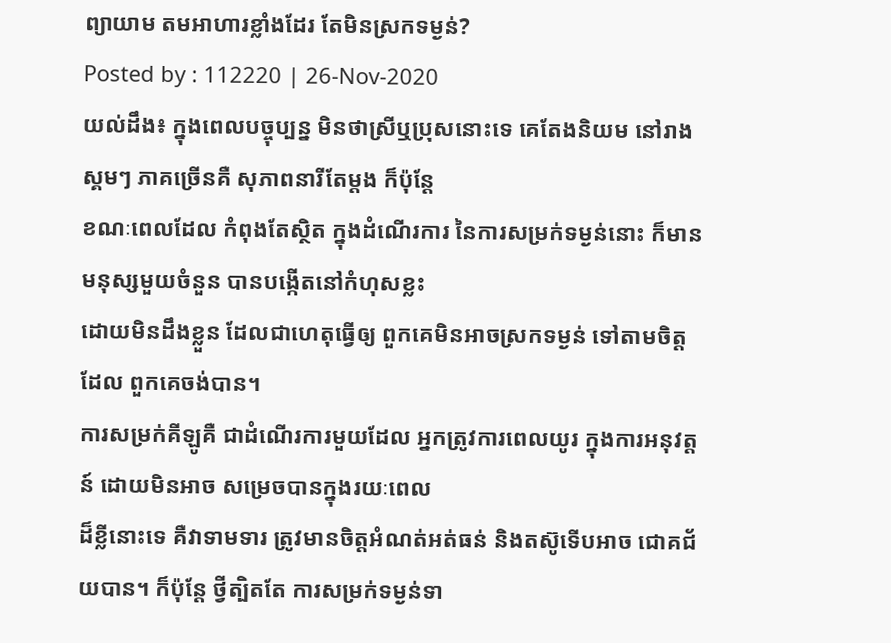ព្យាយាម តមអាហារខ្លាំងដែរ តែមិនស្រកទម្ងន់?
Posted by : 112220 | 26-Nov-2020
យល់ដឹង៖ ក្នុងពេលបច្ចុប្បន្ន មិនថាស្រីឬប្រុសនោះទេ គេតែងនិយម នៅរាងស្គមៗ ភាគច្រើនគឺ សុភាពនារីតែម្តង ក៏ប៉ុន្តែ
ខណៈពេលដែល កំពុងតែស្ថិត ក្នុងដំណើរការ នៃការសម្រក់ទម្ងន់នោះ ក៏មានមនុស្សមួយចំនួន បានបង្កើតនៅកំហុសខ្លះ
ដោយមិនដឹងខ្លួន ដែលជាហេតុធ្វើឲ្យ ពួកគេមិនអាចស្រកទម្ងន់ ទៅតាមចិត្តដែល ពួកគេចង់បាន។
ការសម្រក់គីឡូគឺ ជាដំណើរការមួយដែល អ្នកត្រូវការពេលយូរ ក្នុងការអនុវត្តន៍ ដោយមិនអាច សម្រេចបានក្នុងរយៈពេល
ដ៏ខ្លីនោះទេ គឺវាទាមទារ ត្រូវមានចិត្តអំណត់អត់ធន់ និងតស៊ូទើបអាច ជោគជ័យបាន។ ក៏ប៉ុន្តែ ថ្វីត្បិតតែ ការសម្រក់ទម្ងន់ទា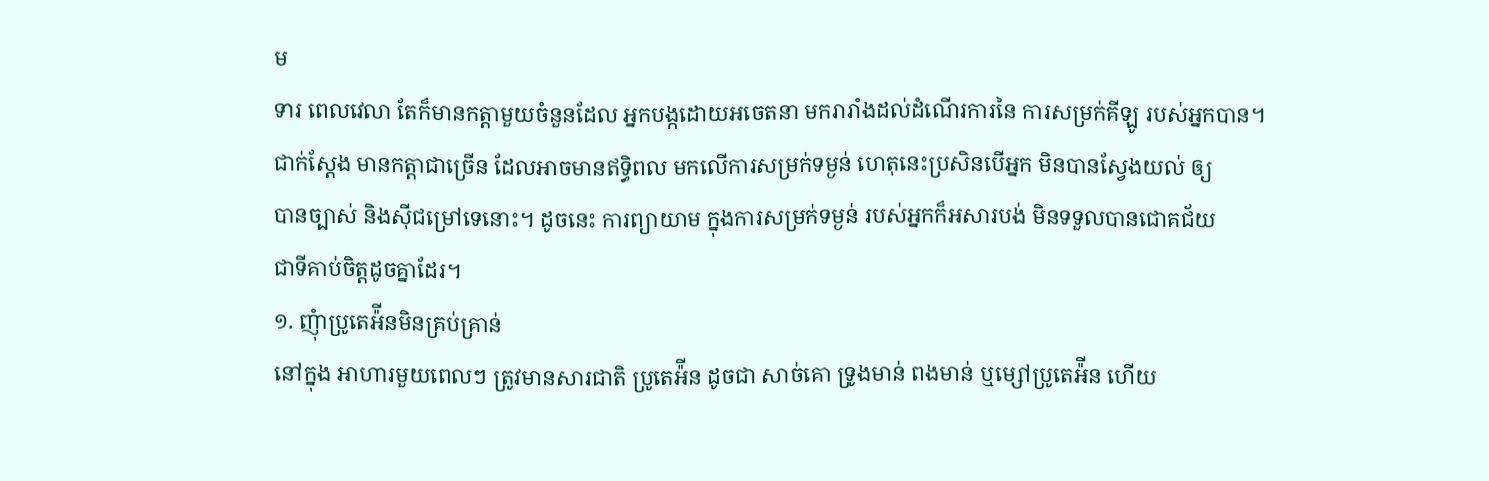ម
ទារ ពេលវេលា តែក៏មានកត្តាមួយចំនួនដែល អ្នកបង្កដោយអចេតនា មករារាំងដល់ដំណើរការនៃ ការសម្រក់គីឡូ របស់អ្នកបាន។
ជាក់ស្តែង មានកត្តាជាច្រើន ដែលអាចមានឥទ្ធិពល មកលើការសម្រក់ទម្ងន់ ហេតុនេះប្រសិនបើអ្នក មិនបានស្វែងយល់ ឲ្យ
បានច្បាស់ និងស៊ីជម្រៅទេនោះ។ ដូចនេះ ការព្យាយាម ក្នុងការសម្រក់ទម្ងន់ របស់អ្នកក៏អសារបង់ មិនទទួលបានជោគជ័យ
ជាទីគាប់ចិត្តដូចគ្នាដែរ។
១. ញុំាប្រូតេអ៉ីនមិនគ្រប់គ្រាន់
នៅក្នុង អាហារមួយពេលៗ ត្រូវមានសារជាតិ ប្រូតេអ៉ីន ដូចជា សាច់គោ ទ្រូងមាន់ ពងមាន់ ឬម្សៅប្រូតេអ៉ីន ហើយ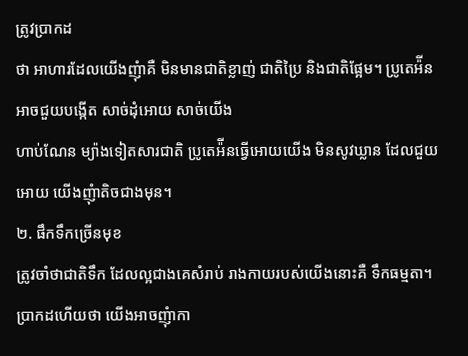ត្រូវប្រាកដ
ថា អាហារដែលយើងញុំាគឺ មិនមានជាតិខ្លាញ់ ជាតិប្រៃ និងជាតិផ្អែម។ ប្រូតេអ៉ីន អាចជួយបង្កើត សាច់ដុំអោយ សាច់យើង
ហាប់ណែន ម្យ៉ាងទៀតសារជាតិ ប្រូតេអ៉ីនធ្វើអោយយើង មិនសូវឃ្លាន ដែលជួយអោយ យើងញុំាតិចជាងមុន។
២. ផឹកទឹកច្រើនមុខ
ត្រូវចាំថាជាតិទឹក ដែលល្អជាងគេសំរាប់ រាងកាយរបស់យើងនោះគឺ ទឹកធម្មតា។ ប្រាកដហើយថា យើងអាចញុំាកា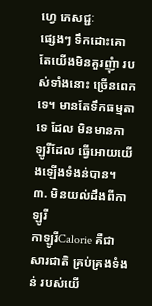ហេ្វ ភេសជ្ជៈ
ផ្សេងៗ ទឹកដោះគោ តែយើងមិនគួរញុំា របស់ទាំងនោះ ច្រើនពេកទេ។ មានតែទឹកធម្មតាទេ ដែល មិនមានកាឡូរីដែល ធ្វើអោយយើងឡើងទំងន់បាន។
៣. មិនយល់ដឹងពីកាឡូរី
កាឡូរីCalorie គឺជាសារជាតិ គ្រប់គ្រងទំងន់ របស់យើ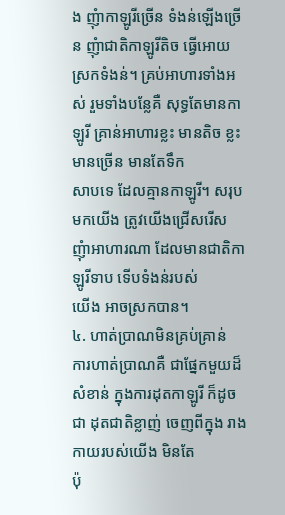ង ញុំាកាឡូរីច្រើន ទំងន់ឡើងច្រើន ញុំាជាតិកាឡូរីតិច ធ្វើអោយ
ស្រកទំងន់។ គ្រប់អាហារទាំងអស់ រួមទាំងបន្លែគឺ សុទ្ធតែមានកាឡូរី គ្រាន់អាហារខ្លះ មានតិច ខ្លះមានច្រើន មានតែទឹក
សាបទេ ដែលគ្មានកាឡូរី។ សរុបមកយើង ត្រូវយើងជ្រើសរើស ញុំាអាហារណា ដែលមានជាតិកាឡូរីទាប ទើបទំងន់របស់
យើង អាចស្រកបាន។
៤. ហាត់ប្រាណមិនគ្រប់គ្រាន់
ការហាត់ប្រាណគឺ ជាផ្នែកមួយដ៏សំខាន់ ក្នុងការដុតកាឡូរី ក៏ដូចជា ដុតជាតិខ្លាញ់ ចេញពីក្នុង រាងកាយរបស់យើង មិនតែ
ប៉ុ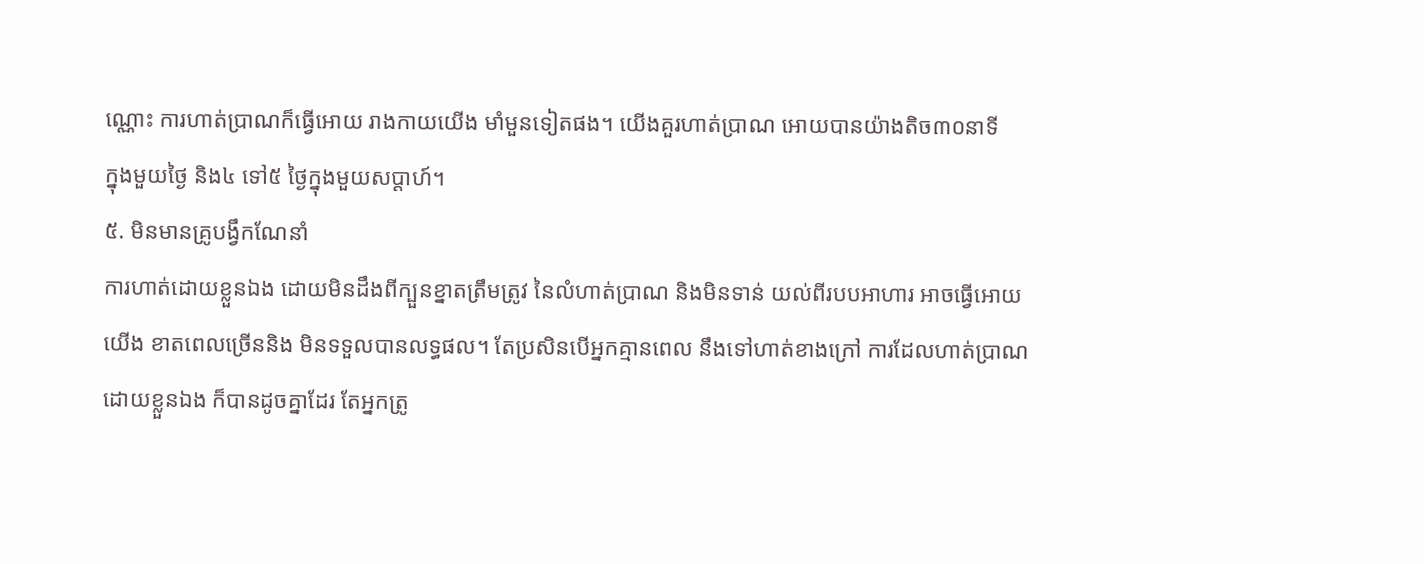ណ្ណោះ ការហាត់ប្រាណក៏ធ្វើអោយ រាងកាយយើង មាំមួនទៀតផង។ យើងគួរហាត់ប្រាណ អោយបានយ៉ាងតិច៣០នាទី
ក្នុងមួយថ្ងៃ និង៤ ទៅ៥ ថ្ងៃក្នុងមួយសប្តាហ៍។
៥. មិនមានគ្រូបង្វឹកណែនាំ
ការហាត់ដោយខ្លួនឯង ដោយមិនដឹងពីក្បួនខ្នាតត្រឹមត្រូវ នៃលំហាត់ប្រាណ និងមិនទាន់ យល់ពីរបបអាហារ អាចធ្វើអោយ
យើង ខាតពេលច្រើននិង មិនទទួលបានលទ្ធផល។ តែប្រសិនបើអ្នកគ្មានពេល នឹងទៅហាត់ខាងក្រៅ ការដែលហាត់ប្រាណ
ដោយខ្លួនឯង ក៏បានដូចគ្នាដែរ តែអ្នកត្រូ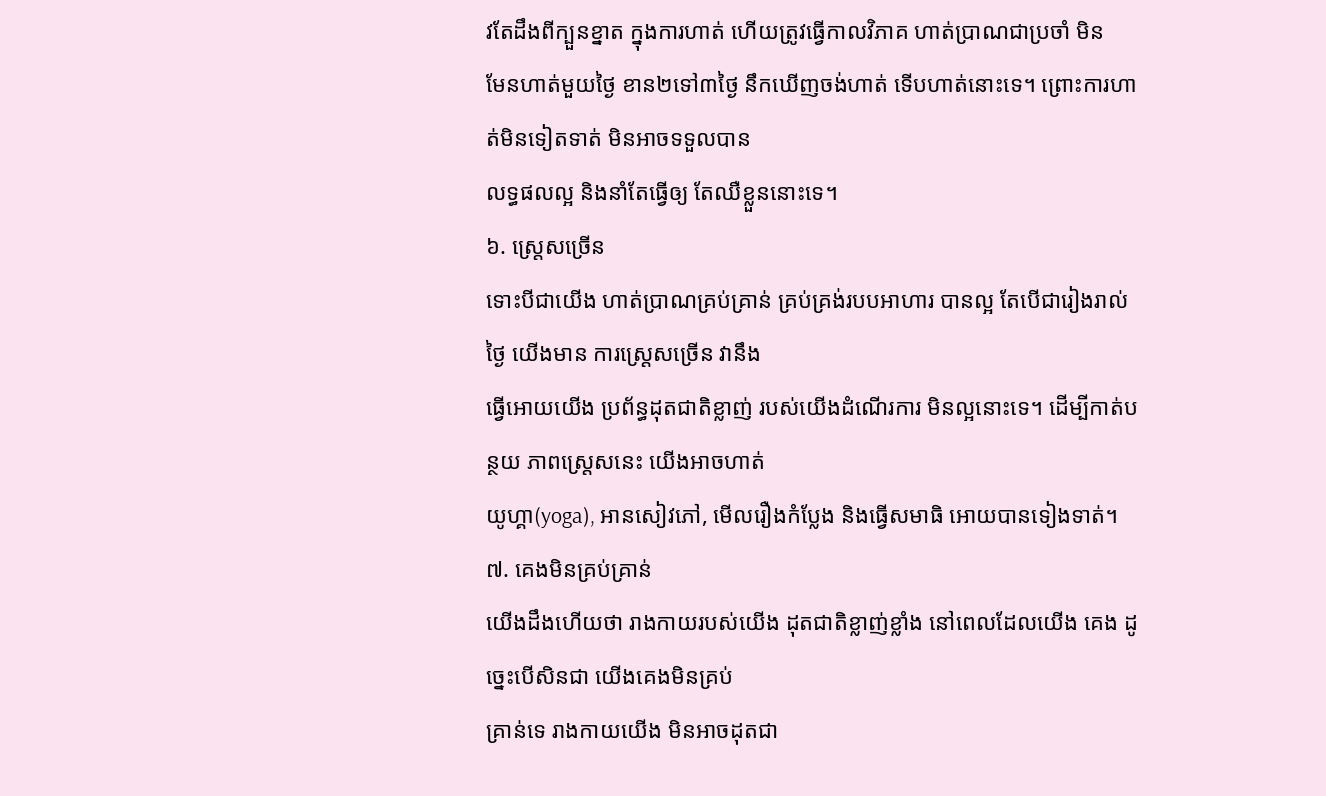វតែដឹងពីក្បួនខ្នាត ក្នុងការហាត់ ហើយត្រូវធ្វើកាលវិភាគ ហាត់ប្រាណជាប្រចាំ មិន
មែនហាត់មួយថ្ងៃ ខាន២ទៅ៣ថ្ងៃ នឹកឃើញចង់ហាត់ ទើបហាត់នោះទេ។ ព្រោះការហាត់មិនទៀតទាត់ មិនអាចទទួលបាន
លទ្ធផលល្អ និងនាំតែធ្វើឲ្យ តែឈឺខ្លួននោះទេ។
៦. ស្រេ្តសច្រើន
ទោះបីជាយើង ហាត់ប្រាណគ្រប់គ្រាន់ គ្រប់គ្រង់របបអាហារ បានល្អ តែបើជារៀងរាល់ថ្ងៃ យើងមាន ការស្ត្រេសច្រើន វានឹង
ធ្វើអោយយើង ប្រព័ន្ធដុតជាតិខ្លាញ់ របស់យើងដំណើរការ មិនល្អនោះទេ។ ដើម្បីកាត់បន្ថយ ភាពស្ត្រេសនេះ យើងអាចហាត់
យូហ្គា(yoga), អានសៀវភៅ, មើលរឿងកំប្លែង និងធ្វើសមាធិ អោយបានទៀងទាត់។
៧. គេងមិនគ្រប់គ្រាន់
យើងដឹងហើយថា រាងកាយរបស់យើង ដុតជាតិខ្លាញ់ខ្លាំង នៅពេលដែលយើង គេង ដូច្នេះបើសិនជា យើងគេងមិនគ្រប់
គ្រាន់ទេ រាងកាយយើង មិនអាចដុតជា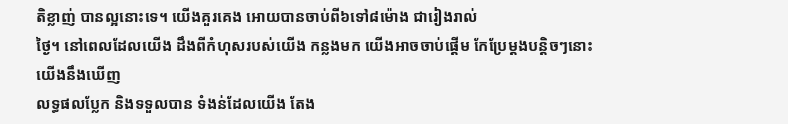តិខ្លាញ់ បានល្អនោះទេ។ យើងគួរគេង អោយបានចាប់ពី៦ទៅ៨ម៉ោង ជារៀងរាល់
ថ្ងៃ។ នៅពេលដែលយើង ដឹងពីកំហុសរបស់យើង កន្លងមក យើងអាចចាប់ផ្តើម កែប្រែម្តងបន្តិចៗនោះ យើងនឹងឃើញ
លទ្ធផលប្លែក និងទទួលបាន ទំងន់ដែលយើង តែង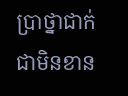ប្រាថ្នាជាក់ជាមិនខាន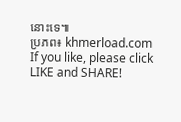នោះទេ៕
ប្រភព៖ khmerload.com
If you like, please click LIKE and SHARE!